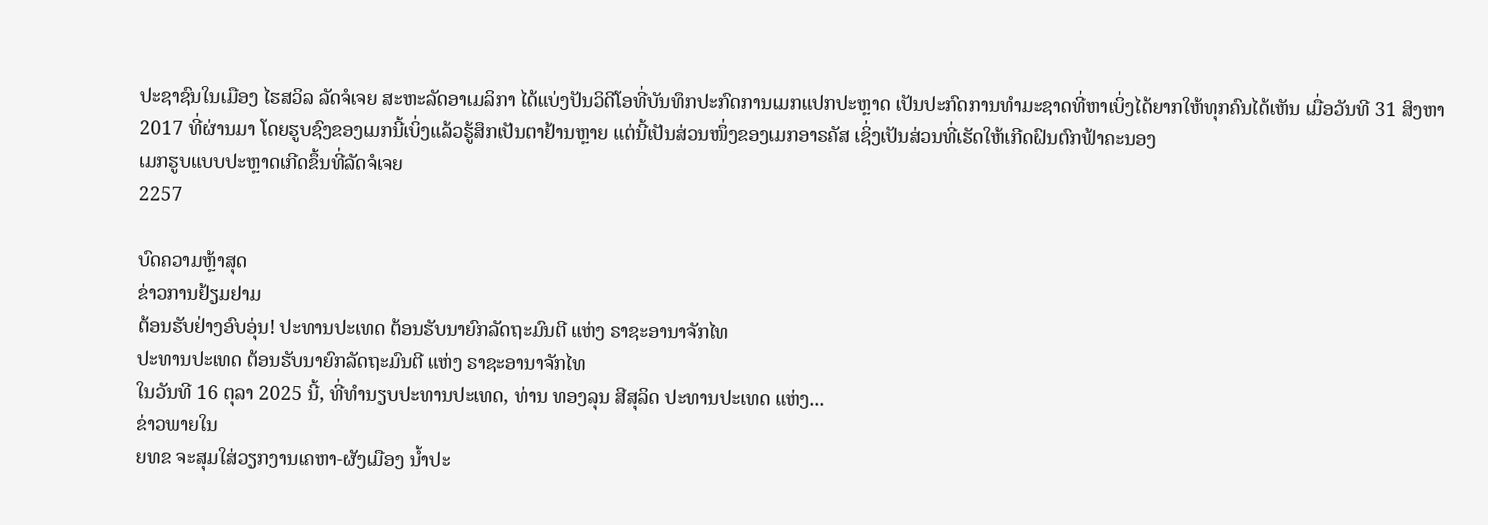ປະຊາຊົນໃນເມືອງ ໄຮສວິລ ລັດຈໍເຈຍ ສະຫະລັດອາເມລິກາ ໄດ້ແບ່ງປັນວິດີໂອທີ່ບັນທຶກປະກົດການເມກແປກປະຫຼາດ ເປັນປະກົດການທຳມະຊາດທີ່ຫາເບິ່ງໄດ້ຍາກໃຫ້ທຸກຄົນໄດ້ເຫັນ ເມື່ອວັນທີ 31 ສິງຫາ 2017 ທີ່ຜ່ານມາ ໂດຍຮູບຊົງຂອງເມກນີ້ເບິ່ງແລ້ວຮູ້ສຶກເປັນຕາຢ້ານຫຼາຍ ແຕ່ນີ້ເປັນສ່ວນໜຶ່ງຂອງເມກອາຣຄັສ ເຊິ່ງເປັນສ່ວນທີ່ເຮັດໃຫ້ເກີດຝົນຕົກຟ້າຄະນອງ
ເມກຮູບແບບປະຫຼາດເກີດຂຶ້ນທີ່ລັດຈໍເຈຍ
2257

ບົດຄວາມຫຼ້າສຸດ
ຂ່າວການຢ້ຽມຢາມ
ຕ້ອນຮັບຢ່າງອົບອຸ່ນ! ປະທານປະເທດ ຕ້ອນຮັບນາຍົກລັດຖະມົນຕີ ແຫ່ງ ຣາຊະອານາຈັກໄທ
ປະທານປະເທດ ຕ້ອນຮັບນາຍົກລັດຖະມົນຕີ ແຫ່ງ ຣາຊະອານາຈັກໄທ
ໃນວັນທີ 16 ຕຸລາ 2025 ນີ້, ທີ່ທໍານຽບປະທານປະເທດ, ທ່ານ ທອງລຸນ ສີສຸລິດ ປະທານປະເທດ ແຫ່ງ...
ຂ່າວພາຍໃນ
ຍທຂ ຈະສຸມໃສ່ວຽກງານເຄຫາ-ຜັງເມືອງ ນໍ້າປະ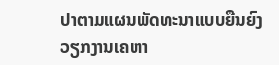ປາຕາມແຜນພັດທະນາແບບຍືນຍົງ
ວຽກງານເຄຫາ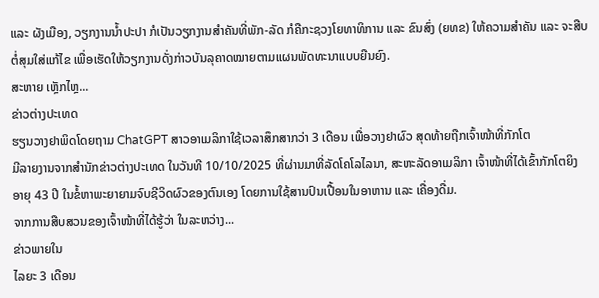ແລະ ຜັງເມືອງ, ວຽກງານນໍ້າປະປາ ກໍເປັນວຽກງານສໍາຄັນທີ່ພັກ-ລັດ ກໍຄືກະຊວງໂຍທາທິການ ແລະ ຂົນສົ່ງ (ຍທຂ) ໃຫ້ຄວາມສໍາຄັນ ແລະ ຈະສືບຕໍ່ສຸມໃສ່ແກ້ໄຂ ເພື່ອເຮັດໃຫ້ວຽກງານດັ່ງກ່າວບັນລຸຄາດໝາຍຕາມແຜນພັດທະນາແບບຍືນຍົງ.
ສະຫາຍ ເຫຼັກໄຫຼ...
ຂ່າວຕ່າງປະເທດ
ຮຽນວາງຢາພິດໂດຍຖາມ ChatGPT ສາວອາເມລິກາໃຊ້ເວລາສຶກສາກວ່າ 3 ເດືອນ ເພື່ອວາງຢາຜົວ ສຸດທ້າຍຖືກເຈົ້າໜ້າທີ່ກັກໂຕ
ມີລາຍງານຈາກສຳນັກຂ່າວຕ່າງປະເທດ ໃນວັນທີ 10/10/2025 ທີ່ຜ່ານມາທີ່ລັດໂຄໂລໄລນາ, ສະຫະລັດອາເມລິກາ ເຈົ້າໜ້າທີ່ໄດ້ເຂົ້າກັກໂຕຍິງ ອາຍຸ 43 ປີ ໃນຂໍ້ຫາພະຍາຍາມຈົບຊີວິດຜົວຂອງຕົນເອງ ໂດຍການໃຊ້ສານປົນເປື້ອນໃນອາຫານ ແລະ ເຄື່ອງດື່ມ.
ຈາກການສືບສວນຂອງເຈົ້າໜ້າທີ່ໄດ້ຮູ້ວ່າ ໃນລະຫວ່າງ...
ຂ່າວພາຍໃນ
ໄລຍະ 3 ເດືອນ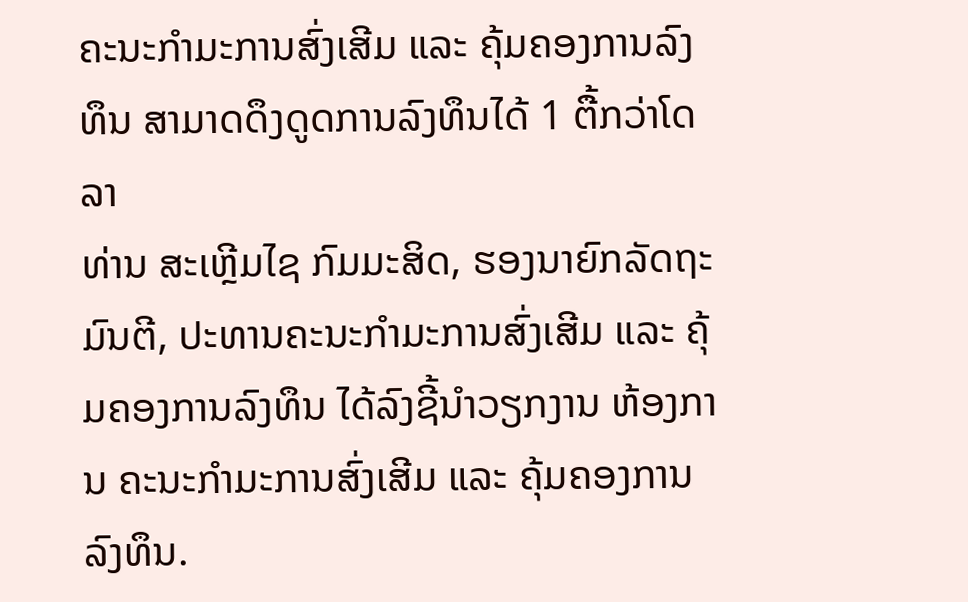ຄະນະກຳມະການສົ່ງເສີມ ແລະ ຄຸ້ມຄອງການລົງທຶນ ສາມາດດຶງດູດການລົງທຶນໄດ້ 1 ຕື້ກວ່າໂດລາ
ທ່ານ ສະເຫຼີມໄຊ ກົມມະສິດ, ຮອງນາຍົກລັດຖະມົນຕີ, ປະທານຄະນະກຳມະການສົ່ງເສີມ ແລະ ຄຸ້ມຄອງການລົງທຶນ ໄດ້ລົງຊີ້ນຳວຽກງານ ຫ້ອງການ ຄະນະກຳມະການສົ່ງເສີມ ແລະ ຄຸ້ມຄອງການລົງທຶນ.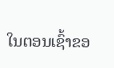ໃນຕອນເຊົ້າຂອ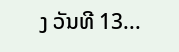ງ ວັນທີ 13...